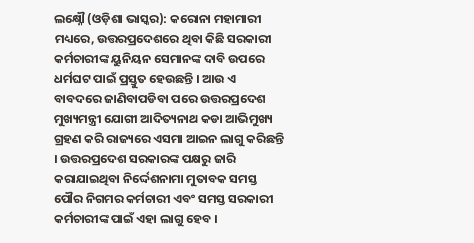ଲକ୍ଷ୍ନୌ (ଓଡ଼ିଶା ଭାସ୍କର): କରୋନା ମହାମାରୀ ମଧ୍ୟରେ, ଉତ୍ତରପ୍ରଦେଶରେ ଥିବା କିଛି ସରକାରୀ କର୍ମଚାରୀଙ୍କ ୟୁନିୟନ ସେମାନଙ୍କ ଦାବି ଉପରେ ଧର୍ମଘଟ ପାଇଁ ପ୍ରସ୍ତୁତ ହେଉଛନ୍ତି । ଆଉ ଏ ବାବଦରେ ଜାଣିବାପଡିବା ପରେ ଉତ୍ତରପ୍ରଦେଶ ମୁଖ୍ୟମନ୍ତ୍ରୀ ଯୋଗୀ ଆଦିତ୍ୟନାଥ କଡା ଆଭିମୁଖ୍ୟ ଗ୍ରହଣ କରି ରାଜ୍ୟରେ ଏସମା ଆଇନ ଲାଗୁ କରିଛନ୍ତି । ଉତ୍ତରପ୍ରଦେଶ ସରକାରଙ୍କ ପକ୍ଷରୁ ଜାରି କରାଯାଇଥିବା ନିର୍ଦ୍ଦେଶନାମା ମୁତାବକ ସମସ୍ତ ପୌର ନିଗମର କର୍ମଚାରୀ ଏବଂ ସମସ୍ତ ସରକାରୀ
କର୍ମଚାରୀଙ୍କ ପାଇଁ ଏହା ଲାଗୁ ହେବ ।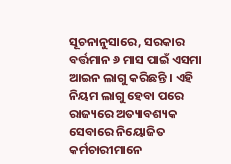ସୂଚନାନୁସାରେ, ସରକାର ବର୍ତ୍ତମାନ ୬ ମାସ ପାଇଁ ଏସମା ଆଇନ ଲାଗୁ କରିଛନ୍ତି । ଏହି ନିୟମ ଲାଗୁ ହେବା ପରେ ରାଜ୍ୟରେ ଅତ୍ୟାବଶ୍ୟକ ସେବାରେ ନିୟୋଜିତ କର୍ମଚାରୀମାନେ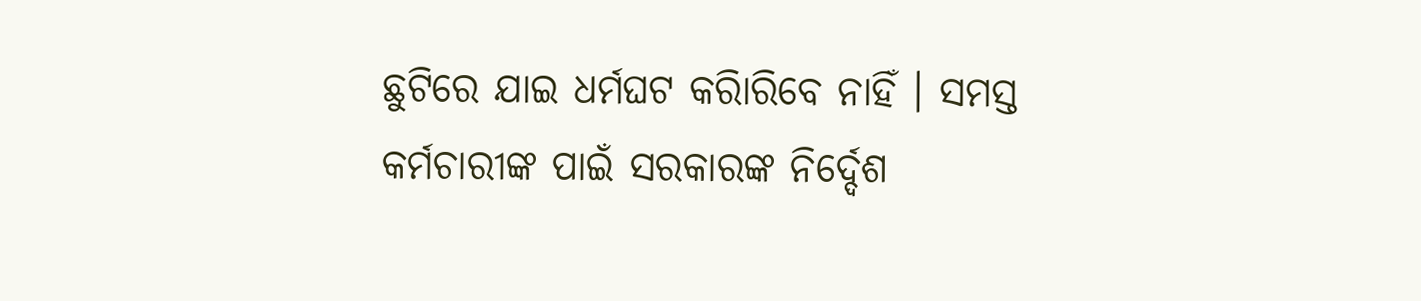ଛୁଟିରେ ଯାଇ ଧର୍ମଘଟ କରିାରିବେ ନାହିଁ । ସମସ୍ତ କର୍ମଚାରୀଙ୍କ ପାଇଁ ସରକାରଙ୍କ ନିର୍ଦ୍ଦେଶ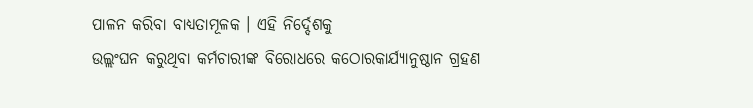ପାଳନ କରିବା ବାଧ୍ୟତାମୂଳକ । ଏହି ନିର୍ଦ୍ଦେଶକୁ
ଉଲ୍ଲଂଘନ କରୁଥିବା କର୍ମଚାରୀଙ୍କ ବିରୋଧରେ କଠୋରକାର୍ଯ୍ୟାନୁଷ୍ଠାନ ଗ୍ରହଣ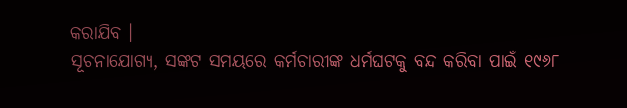କରାଯିବ ।
ସୂଚନାଯୋଗ୍ୟ, ସଙ୍କଟ ସମୟରେ କର୍ମଚାରୀଙ୍କ ଧର୍ମଘଟକୁ ବନ୍ଦ କରିବା ପାଇଁ ୧୯୬୮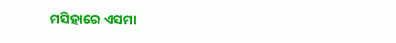ମସିହାରେ ଏସମା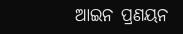ଆଇନ ପ୍ରଣୟନ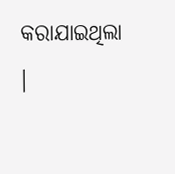କରାଯାଇଥିଲା ।